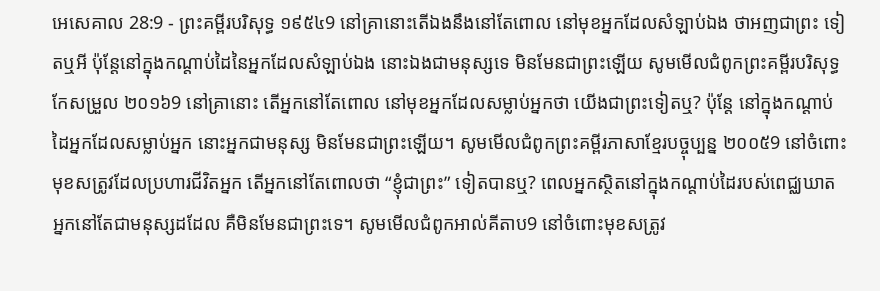អេសេគាល 28:9 - ព្រះគម្ពីរបរិសុទ្ធ ១៩៥៤9 នៅគ្រានោះតើឯងនឹងនៅតែពោល នៅមុខអ្នកដែលសំឡាប់ឯង ថាអញជាព្រះ ទៀតឬអី ប៉ុន្តែនៅក្នុងកណ្តាប់ដៃនៃអ្នកដែលសំឡាប់ឯង នោះឯងជាមនុស្សទេ មិនមែនជាព្រះឡើយ សូមមើលជំពូកព្រះគម្ពីរបរិសុទ្ធកែសម្រួល ២០១៦9 នៅគ្រានោះ តើអ្នកនៅតែពោល នៅមុខអ្នកដែលសម្លាប់អ្នកថា យើងជាព្រះទៀតឬ? ប៉ុន្តែ នៅក្នុងកណ្ដាប់ដៃអ្នកដែលសម្លាប់អ្នក នោះអ្នកជាមនុស្ស មិនមែនជាព្រះឡើយ។ សូមមើលជំពូកព្រះគម្ពីរភាសាខ្មែរបច្ចុប្បន្ន ២០០៥9 នៅចំពោះមុខសត្រូវដែលប្រហារជីវិតអ្នក តើអ្នកនៅតែពោលថា “ខ្ញុំជាព្រះ” ទៀតបានឬ? ពេលអ្នកស្ថិតនៅក្នុងកណ្ដាប់ដៃរបស់ពេជ្ឈឃាត អ្នកនៅតែជាមនុស្សដដែល គឺមិនមែនជាព្រះទេ។ សូមមើលជំពូកអាល់គីតាប9 នៅចំពោះមុខសត្រូវ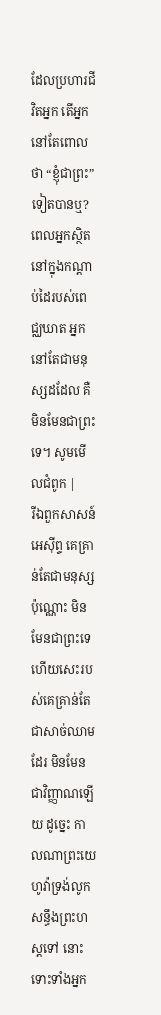ដែលប្រហារជីវិតអ្នក តើអ្នកនៅតែពោលថា “ខ្ញុំជាព្រះ” ទៀតបានឬ? ពេលអ្នកស្ថិតនៅក្នុងកណ្ដាប់ដៃរបស់ពេជ្ឈឃាត អ្នកនៅតែជាមនុស្សដដែល គឺមិនមែនជាព្រះទេ។ សូមមើលជំពូក |
រីឯពួកសាសន៍អេស៊ីព្ទ គេគ្រាន់តែជាមនុស្សប៉ុណ្ណោះ មិនមែនជាព្រះទេ ហើយសេះរបស់គេគ្រាន់តែជាសាច់ឈាមដែរ មិនមែនជាវិញ្ញាណឡើយ ដូច្នេះ កាលណាព្រះយេហូវ៉ាទ្រង់លូកសន្ធឹងព្រះហស្តទៅ នោះទោះទាំងអ្នក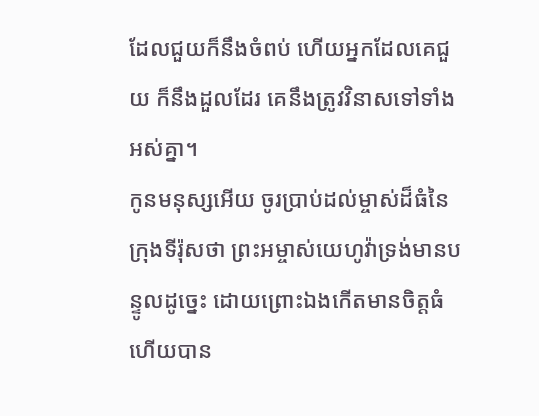ដែលជួយក៏នឹងចំពប់ ហើយអ្នកដែលគេជួយ ក៏នឹងដួលដែរ គេនឹងត្រូវវិនាសទៅទាំងអស់គ្នា។
កូនមនុស្សអើយ ចូរប្រាប់ដល់ម្ចាស់ដ៏ធំនៃក្រុងទីរ៉ុសថា ព្រះអម្ចាស់យេហូវ៉ាទ្រង់មានបន្ទូលដូច្នេះ ដោយព្រោះឯងកើតមានចិត្តធំ ហើយបាន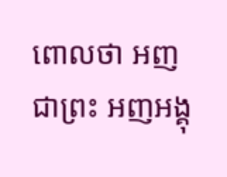ពោលថា អញជាព្រះ អញអង្គុ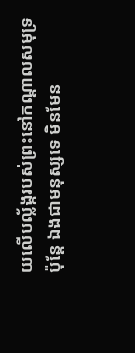យលើបល្ល័ង្ករបស់ព្រះនៅកណ្តាលសមុទ្រ ប៉ុន្តែ ឯងជាមនុស្សទេ មិនមែន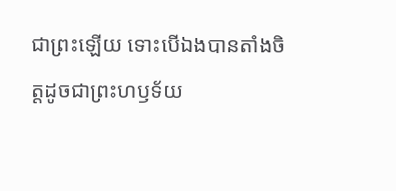ជាព្រះឡើយ ទោះបើឯងបានតាំងចិត្តដូចជាព្រះហឫទ័យ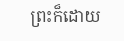ព្រះក៏ដោយ